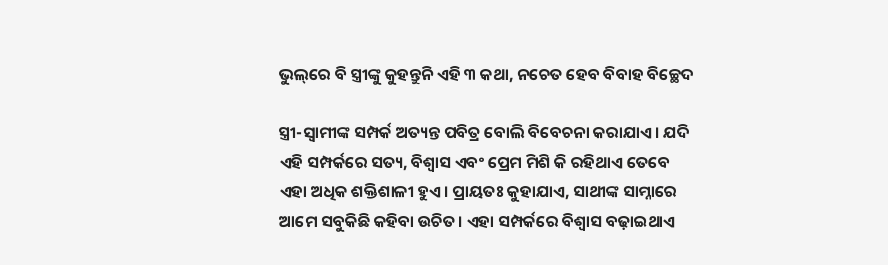ଭୁଲ୍‌ରେ ବି ସ୍ତ୍ରୀଙ୍କୁ କୁହନ୍ତୁନି ଏହି ୩ କଥା, ନଚେତ ହେବ ବିବାହ ବିଚ୍ଛେଦ

ସ୍ତ୍ରୀ-ସ୍ବାମୀଙ୍କ ସମ୍ପର୍କ ଅତ୍ୟନ୍ତ ପବିତ୍ର ବୋଲି ବିବେଚନା କରାଯାଏ। ଯଦି ଏହି ସମ୍ପର୍କରେ ସତ୍ୟ, ବିଶ୍ୱାସ ଏବଂ ପ୍ରେମ ମିଶି କି ରହିଥାଏ ତେବେ ଏହା ଅଧିକ ଶକ୍ତିଶାଳୀ ହୁଏ। ପ୍ରାୟତଃ କୁହାଯାଏ, ସାଥୀଙ୍କ ସାମ୍ନାରେ ଆମେ ସବୁକିଛି କହିବା ଉଚିତ। ଏହା ସମ୍ପର୍କରେ ବିଶ୍ୱାସ ବଢ଼ାଇଥାଏ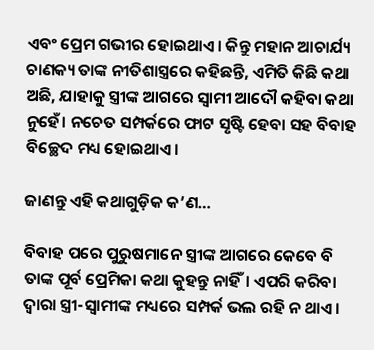ଏବଂ ପ୍ରେମ ଗଭୀର ହୋଇଥାଏ। କିନ୍ତୁ ମହାନ ଆଚାର୍ଯ୍ୟ ଚାଣକ୍ୟ ତାଙ୍କ ନୀତିଶାସ୍ତ୍ରରେ କହିଛନ୍ତି, ଏମିତି କିଛି କଥା ଅଛି, ଯାହାକୁ ସ୍ତ୍ରୀଙ୍କ ଆଗରେ ସ୍ବାମୀ ଆଦୌ କହିବା କଥା ନୁହେଁ। ନଚେତ ସମ୍ପର୍କରେ ଫାଟ ସୃଷ୍ଟି ହେବା ସହ ବିବାହ ବିଚ୍ଛେଦ ମଧ୍ୟ ହୋଇଥାଏ।

ଜାଣନ୍ତୁ ଏହି କଥାଗୁଡ଼ିକ କ’ଣ…

ବିବାହ ପରେ ପୁରୁଷମାନେ ସ୍ତ୍ରୀଙ୍କ ଆଗରେ କେବେ ବି ତାଙ୍କ ପୂର୍ବ ପ୍ରେମିକା କଥା କୁହନ୍ତୁ ନାହିଁ। ଏପରି କରିବା ଦ୍ୱାରା ସ୍ତ୍ରୀ-ସ୍ବାମୀଙ୍କ ମଧ୍ୟରେ ସମ୍ପର୍କ ଭଲ ରହି ନ ଥାଏ।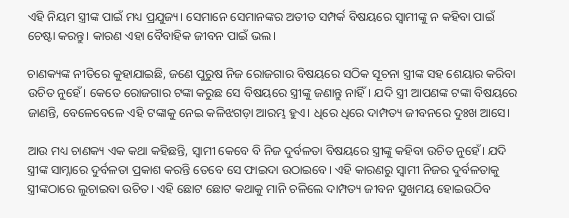ଏହି ନିୟମ ସ୍ତ୍ରୀଙ୍କ ପାଇଁ ମଧ୍ୟ ପ୍ରଯୁଜ୍ୟ। ସେମାନେ ସେମାନଙ୍କର ଅତୀତ ସମ୍ପର୍କ ବିଷୟରେ ସ୍ବାମୀଙ୍କୁ ନ କହିବା ପାଇଁ ଚେଷ୍ଟା କରନ୍ତୁ। କାରଣ ଏହା ବୈବାହିକ ଜୀବନ ପାଇଁ ଭଲ।

ଚାଣକ୍ୟଙ୍କ ନୀତିରେ କୁହାଯାଇଛି, ଜଣେ ପୁରୁଷ ନିଜ ରୋଜଗାର ବିଷୟରେ ସଠିକ ସୂଚନା ସ୍ତ୍ରୀଙ୍କ ସହ ଶେୟାର କରିବା ଉଚିତ ନୁହେଁ। କେତେ ରୋଜଗାର ଟଙ୍କା କରୁଛ ସେ ବିଷୟରେ ସ୍ତ୍ରୀଙ୍କୁ ଜଣାନ୍ତୁ ନାହିଁ। ଯଦି ସ୍ତ୍ରୀ ଆପଣଙ୍କ ଟଙ୍କା ବିଷୟରେ ଜାଣନ୍ତି, ବେଳେବେଳେ ଏହି ଟଙ୍କାକୁ ନେଇ କଳିଝଗଡ଼ା ଆରମ୍ଭ ହୁଏ। ଧିରେ ଧିରେ ଦାମ୍ପତ୍ୟ ଜୀବନରେ ଦୁଃଖ ଆସେ।

ଆଉ ମଧ୍ୟ ଚାଣକ୍ୟ ଏକ କଥା କହିଛନ୍ତି, ସ୍ବାମୀ କେବେ ବି ନିଜ ଦୁର୍ବଳତା ବିଷୟରେ ସ୍ତ୍ରୀଙ୍କୁ କହିବା ଉଚିତ ନୁହେଁ। ଯଦି ସ୍ତ୍ରୀଙ୍କ ସାମ୍ନାରେ ଦୁର୍ବଳତା ପ୍ରକାଶ କରନ୍ତି ତେବେ ସେ ଫାଇଦା ଉଠାଇବେ। ଏହି କାରଣରୁ ସ୍ବାମୀ ନିଜର ଦୁର୍ବଳତାକୁ ସ୍ତ୍ରୀଙ୍କଠାରେ ଲୁଚାଇବା ଉଚିତ। ଏହି ଛୋଟ ଛୋଟ କଥାକୁ ମାନି ଚଳିଲେ ଦାମ୍ପତ୍ୟ ଜୀବନ ସୁଖମୟ ହୋଇଉଠିବ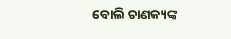ବୋଲି ଚାଣକ୍ୟଙ୍କ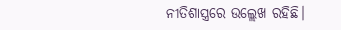ନୀତିଶାସ୍ତ୍ରରେ ଉଲ୍ଲେଖ ରହିଛି।